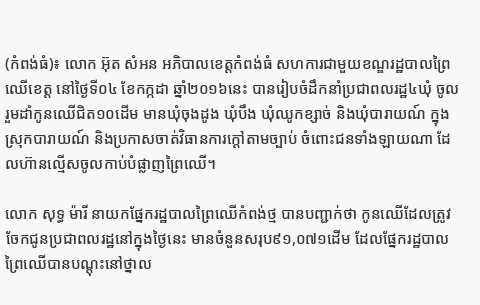(កំពង់ធំ)៖ លោក អ៊ុត សំអន អភិបាលខេត្តកំពង់ធំ សហការជាមួយខណ្ឌរដ្ឋបាលព្រៃឈើខេត្ត នៅថ្ងៃទី០៤ ខែកក្កដា ឆ្នាំ២០១៦នេះ បានរៀបចំដឹកនាំប្រជាពលរដ្ឋ៤ឃុំ ចូលរួមដាំកូនឈើជិត១០ដើម មានឃុំចុងដូង ឃុំបឹង ឃុំឈូកខ្សាច់ និងឃុំបារាយណ៍ ក្នុងស្រុកបារាយណ៍ និងប្រកាសចាត់វិធានការក្ដៅតាមច្បាប់ ចំពោះជនទាំងឡាយណា ដែលហ៊ានល្មើសចូលកាប់បំផ្លាញព្រៃឈើ។

លោក សុទ្ធ ម៉ារី នាយកផ្នែករដ្ឋបាលព្រៃឈើកំពង់ថ្ម បានបញ្ជាក់ថា កូនឈើដែលត្រូវចែកជូនប្រជាពលរដ្ឋនៅក្នុងថ្ងៃនេះ មានចំនួនសរុប៩១,០៧១ដើម ដែលផ្នែករដ្ឋបាលព្រៃឈើបានបណ្តុះនៅថ្នាល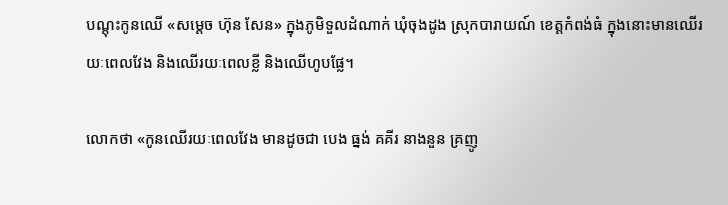បណ្តុះកូនឈើ «សម្តេច ហ៊ុន សែន» ក្នុងភូមិទួលដំណាក់ ឃុំចុងដូង ស្រុកបារាយណ៍ ខេត្តកំពង់ធំ ក្នុងនោះមានឈើរយៈពេលវែង និងឈើរយៈពេលខ្លី និងឈើហូបផ្លែ។

លោកថា «កូនឈើរយៈពេលវែង មានដូចជា បេង ធ្នង់ គគីរ នាងនួន គ្រញូ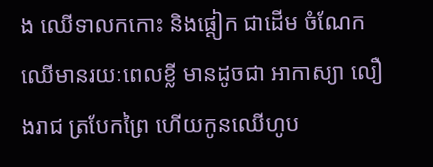ង ឈើទាលកកោះ និងផ្តៀក ជាដើម ចំណែកឈើមានរយៈពេលខ្លី មានដូចជា អាកាស្យា លឿងរាជ ត្របែកព្រៃ ហើយកូនឈើហូប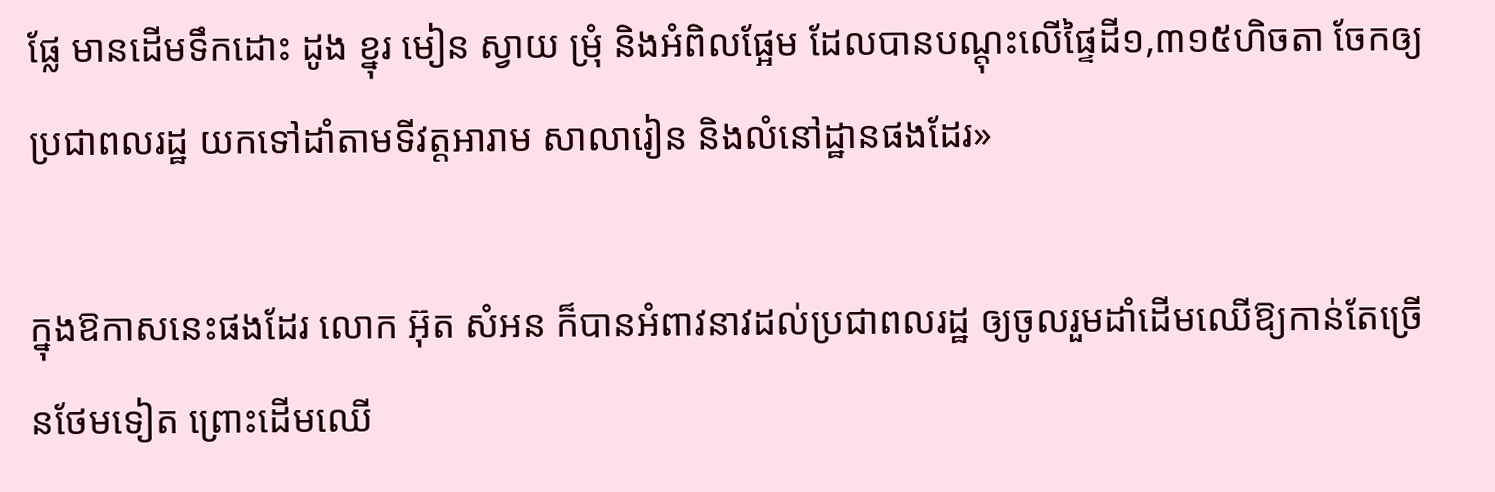ផ្លែ មានដើមទឹកដោះ ដូង ខ្នុរ មៀន ស្វាយ ម្រុំ និងអំពិលផ្អែម ដែលបានបណ្តុះលើផ្ទៃដី១,៣១៥ហិចតា ចែកឲ្យប្រជាពលរដ្ឋ យកទៅដាំតាមទីវត្តអារាម សាលារៀន និងលំនៅដ្ឋានផងដែរ»

ក្នុងឱកាសនេះផងដែរ លោក អ៊ុត សំអន ក៏បានអំពាវនាវដល់ប្រជាពលរដ្ឋ ឲ្យចូលរួមដាំដើមឈើឱ្យកាន់តែច្រើនថែមទៀត ព្រោះដើមឈើ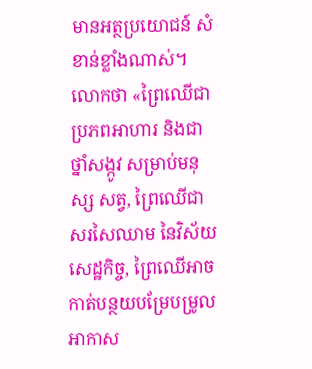មានអត្ថប្រយោជន៍ សំខាន់ខ្លាំងណាស់។ លោកថា «ព្រៃឈើជាប្រភពអាហារ និងជាថ្នាំសង្កូវ សម្រាប់មនុស្ស សត្វ, ព្រៃឈើជាសរសៃឈាម នៃវិស័យសេដ្ឋកិច្ច, ព្រៃឈើអាចកាត់បន្ថយបម្រែបម្រូលអាកាស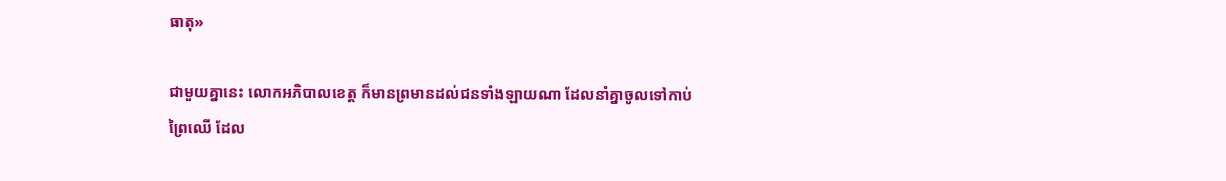ធាតុ»

ជាមួយគ្នានេះ លោកអភិបាលខេត្ត ក៏មានព្រមានដល់ជនទាំងឡាយណា ដែលនាំគ្នាចូលទៅកាប់ព្រៃឈើ ដែល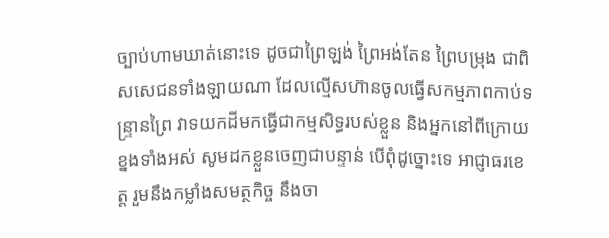ច្បាប់ហាមឃាត់នោះទេ ដូចជាព្រៃឡង់ ព្រៃអង់តែន ព្រៃបម្រុង ជាពិសសេជនទាំងឡាយណា ដែលល្មើសហ៊ានចូលធ្វើសកម្មភាពកាប់ទន្រ្ទានព្រៃ វាទយកដីមកធ្វើជាកម្មសិទ្ធរបស់ខ្លួន និងអ្នកនៅពីក្រោយខ្នងទាំងអស់ សូមដកខ្លួនចេញជាបន្ទាន់ បើពុំដូច្នោះទេ អាជ្ញាធរខេត្ត រួមនឹងកម្លាំងសមត្ថកិច្ច នឹងចា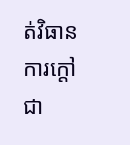ត់វិធានការក្តៅជា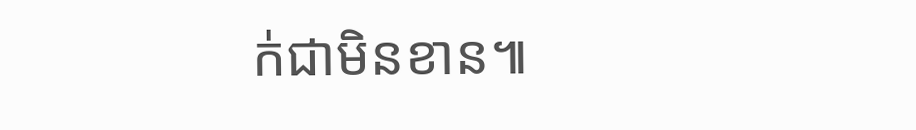ក់ជាមិនខាន៕